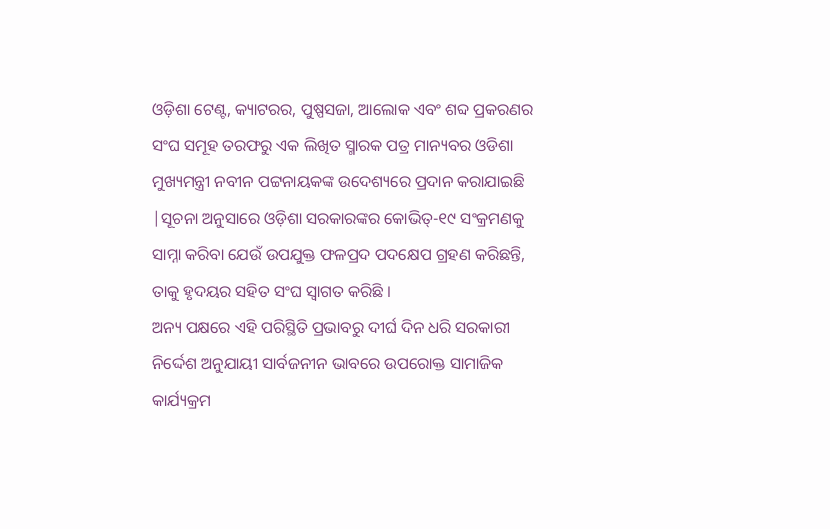ଓଡ଼ିଶା ଟେଣ୍ଟ, କ୍ୟାଟରର, ପୁଷ୍ପସଜା, ଆଲୋକ ଏବଂ ଶବ୍ଦ ପ୍ରକରଣର ସଂଘ ସମୂହ ତରଫରୁ ଏକ ଲିଖିତ ସ୍ମାରକ ପତ୍ର ମାନ୍ୟବର ଓଡିଶା ମୁଖ୍ୟମନ୍ତ୍ରୀ ନବୀନ ପଟ୍ଟନାୟକଙ୍କ ଉଦେଶ୍ୟରେ ପ୍ରଦାନ କରାଯାଇଛି |ସୂଚନା ଅନୁସାରେ ଓଡ଼ିଶା ସରକାରଙ୍କର କୋଭିତ୍-୧୯ ସଂକ୍ରମଣକୁ ସାମ୍ନା କରିବା ଯେଉଁ ଉପଯୁକ୍ତ ଫଳପ୍ରଦ ପଦକ୍ଷେପ ଗ୍ରହଣ କରିଛନ୍ତି, ତାକୁ ହୃଦୟର ସହିତ ସଂଘ ସ୍ୱାଗତ କରିଛି ।
ଅନ୍ୟ ପକ୍ଷରେ ଏହି ପରିସ୍ଥିତି ପ୍ରଭାବରୁ ଦୀର୍ଘ ଦିନ ଧରି ସରକାରୀ ନିର୍ଦ୍ଦେଶ ଅନୁଯାୟୀ ସାର୍ବଜନୀନ ଭାବରେ ଉପରୋକ୍ତ ସାମାଜିକ କାର୍ଯ୍ୟକ୍ରମ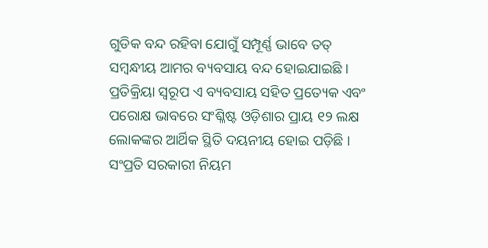ଗୁଡିକ ବନ୍ଦ ରହିବା ଯୋଗୁଁ ସମ୍ପୂର୍ଣ୍ଣ ଭାବେ ତତ୍ ସମ୍ବନ୍ଧୀୟ ଆମର ବ୍ୟବସାୟ ବନ୍ଦ ହୋଇଯାଇଛି ।
ପ୍ରତିକ୍ରିୟା ସ୍ବରୂପ ଏ ବ୍ୟବସାୟ ସହିତ ପ୍ରତ୍ୟେକ ଏବଂ ପରୋକ୍ଷ ଭାବରେ ସଂଶ୍ଳିଷ୍ଟ ଓଡ଼ିଶାର ପ୍ରାୟ ୧୨ ଲକ୍ଷ ଲୋକଙ୍କର ଆର୍ଥିକ ସ୍ଥିତି ଦୟନୀୟ ହୋଇ ପଡ଼ିଛି । ସଂପ୍ରତି ସରକାରୀ ନିୟମ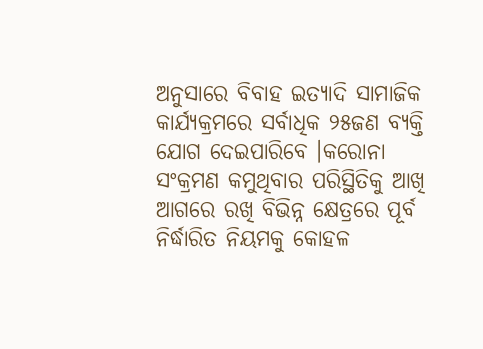ଅନୁସାରେ ବିବାହ ଇତ୍ୟାଦି ସାମାଜିକ କାର୍ଯ୍ୟକ୍ରମରେ ସର୍ବାଧିକ ୨୫ଜଣ ବ୍ୟକ୍ତି ଯୋଗ ଦେଇପାରିବେ ।କରୋନା ସଂକ୍ରମଣ କମୁଥିବାର ପରିସ୍ଥିତିକୁ ଆଖି ଆଗରେ ରଖି ବିଭିନ୍ନ କ୍ଷେତ୍ରରେ ପୂର୍ବ ନିର୍ଦ୍ଧାରିତ ନିୟମକୁ କୋହଳ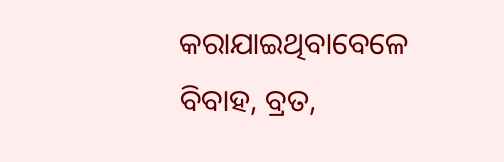କରାଯାଇଥିବାବେଳେ ବିବାହ, ବ୍ରତ,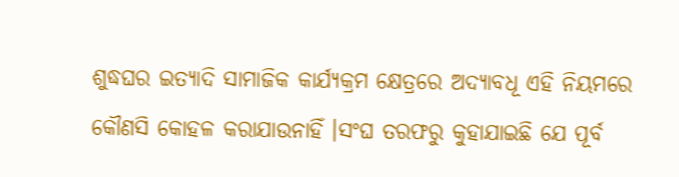ଶୁଦ୍ଧଘର ଇତ୍ୟାଦି ସାମାଜିକ କାର୍ଯ୍ୟକ୍ରମ କ୍ଷେତ୍ରରେ ଅଦ୍ୟାବଧୂ ଏହି ନିୟମରେ କୌଣସି କୋହଳ କରାଯାଉନାହିଁ ।ସଂଘ ତରଫରୁ କୁହାଯାଇଛି ଯେ ପୂର୍ବ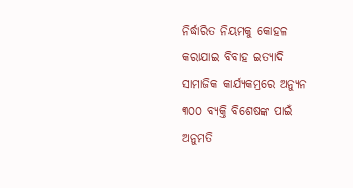ନିର୍ଦ୍ଧାରିତ ନିୟମକୁ କୋହଳ କରାଯାଇ ବିବାହ ଇତ୍ୟାଦି ସାମାଜିକ କାର୍ଯ୍ୟକମ୍ରରେ ଅନ୍ୟୁନ ୩୦୦ ବ୍ୟକ୍ତି ବିଶେଷଙ୍କ ପାଇଁ ଅନୁମତି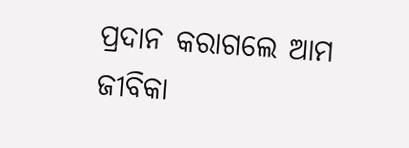ପ୍ରଦାନ କରାଗଲେ ଆମ ଜୀବିକା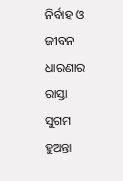ନିର୍ବାହ ଓ ଜୀବନ ଧାରଣାର ରାସ୍ତା ସୁଗମ ହୁଅନ୍ତା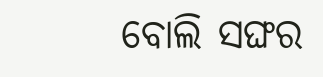ବୋଲି ସଙ୍ଘର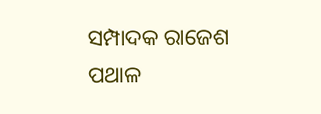ସମ୍ପାଦକ ରାଜେଶ ପଥାଳ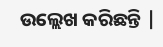ଉଲ୍ଲେଖ କରିଛନ୍ତି |